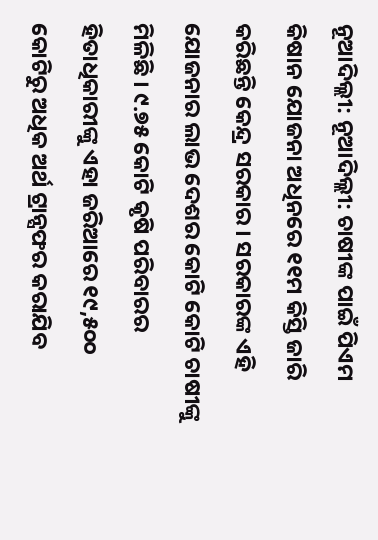ନୂଆଦିଲ୍ଲୀ: ନୂଆଦିଲ୍ଲୀ: ଚାଷୀଙ୍କ ପାଇଁ ପିଏମ କିଷାନ ଯୋଜନା ଅଧିନରେ ୧୧ମ କିସ୍ତି ଜାରି କରିଛନ୍ତି କେନ୍ଦ୍ର ସରକାର । ସରକାରଙ୍କ ଏହି ଯୋଜନାର ଲାଭ ଦେଶର କୋଟି କୋଟି ଚାଷୀଙ୍କୁ ମିଳିଛି । ୯.୭୫ କୋଟି କୃଷି ପରିବାରର ହିତାଧିକାରୀଙ୍କୁ ଏହା ଜରିଆରେ ୧୯,୫୦୦ କୋଟିରୁ ଅଧିକ ଅର୍ଥ ଟ୍ରାନ୍ସଫର କରାଯିବ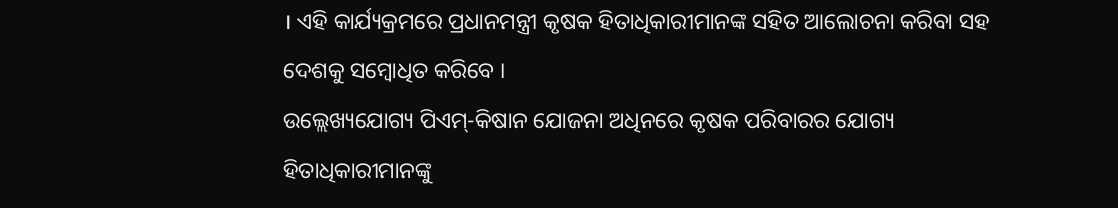। ଏହି କାର୍ଯ୍ୟକ୍ରମରେ ପ୍ରଧାନମନ୍ତ୍ରୀ କୃଷକ ହିତାଧିକାରୀମାନଙ୍କ ସହିତ ଆଲୋଚନା କରିବା ସହ ଦେଶକୁ ସମ୍ବୋଧିତ କରିବେ ।
ଉଲ୍ଲେଖ୍ୟଯୋଗ୍ୟ ପିଏମ୍-କିଷାନ ଯୋଜନା ଅଧିନରେ କୃଷକ ପରିବାରର ଯୋଗ୍ୟ ହିତାଧିକାରୀମାନଙ୍କୁ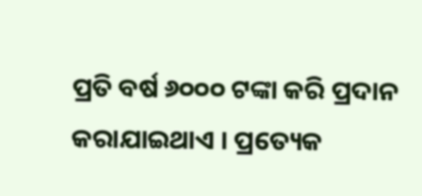ପ୍ରତି ବର୍ଷ ୬୦୦୦ ଟଙ୍କା କରି ପ୍ରଦାନ କରାଯାଇଥାଏ । ପ୍ରତ୍ୟେକ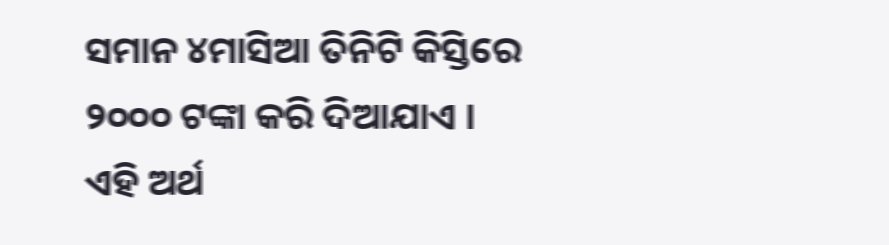ସମାନ ୪ମାସିଆ ତିନିଟି କିସ୍ତିରେ ୨୦୦୦ ଟଙ୍କା କରି ଦିଆଯାଏ । ଏହି ଅର୍ଥ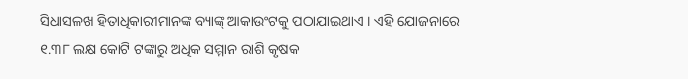ସିଧାସଳଖ ହିତାଧିକାରୀମାନଙ୍କ ବ୍ୟାଙ୍କ୍ ଆକାଉଂଟକୁ ପଠାଯାଇଥାଏ । ଏହି ଯୋଜନାରେ ୧.୩୮ ଲକ୍ଷ କୋଟି ଟଙ୍କାରୁ ଅଧିକ ସମ୍ମାନ ରାଶି କୃଷକ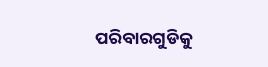ପରିବାରଗୁଡିକୁ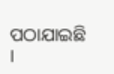ପଠାଯାଇଛି ।